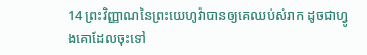14 ព្រះវិញ្ញាណនៃព្រះយេហូវ៉ាបានឲ្យគេឈប់សំរាក ដូចជាហ្វូងគោដែលចុះទៅ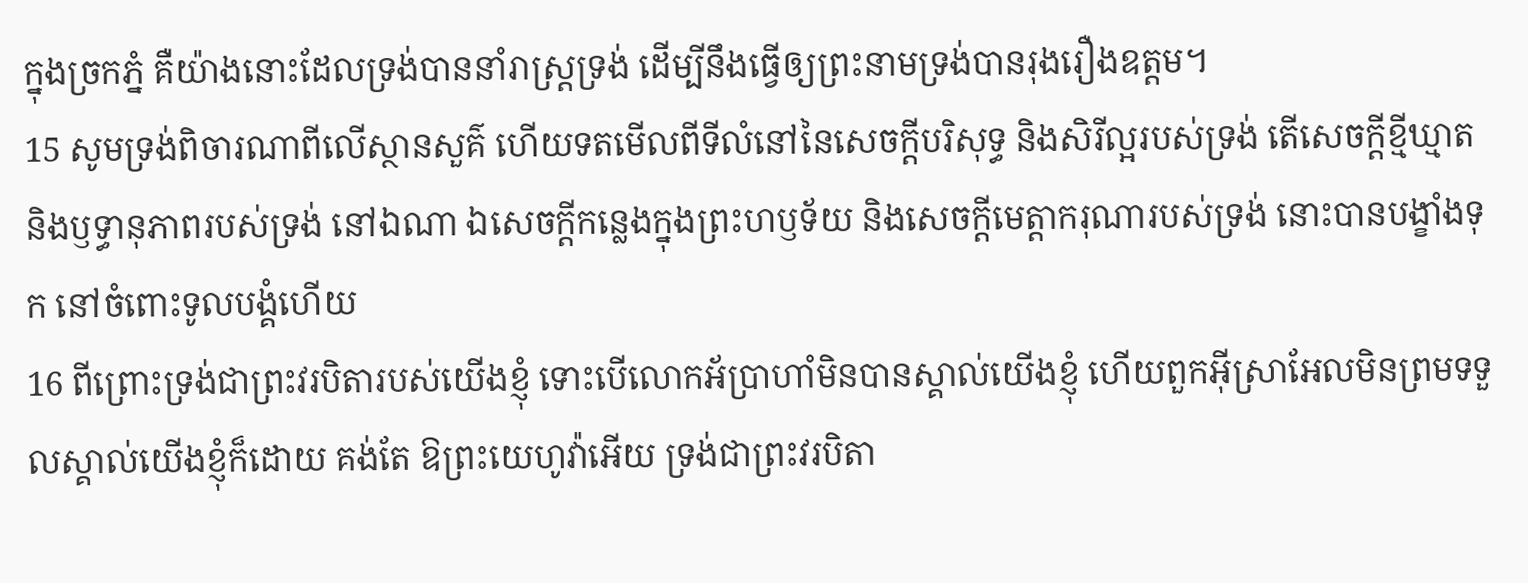ក្នុងច្រកភ្នំ គឺយ៉ាងនោះដែលទ្រង់បាននាំរាស្ត្រទ្រង់ ដើម្បីនឹងធ្វើឲ្យព្រះនាមទ្រង់បានរុងរឿងឧត្តម។
15 សូមទ្រង់ពិចារណាពីលើស្ថានសួគ៌ ហើយទតមើលពីទីលំនៅនៃសេចក្ដីបរិសុទ្ធ និងសិរីល្អរបស់ទ្រង់ តើសេចក្ដីខ្មីឃ្មាត និងឫទ្ធានុភាពរបស់ទ្រង់ នៅឯណា ឯសេចក្ដីកន្លេងក្នុងព្រះហឫទ័យ និងសេចក្ដីមេត្តាករុណារបស់ទ្រង់ នោះបានបង្ខាំងទុក នៅចំពោះទូលបង្គំហើយ
16 ពីព្រោះទ្រង់ជាព្រះវរបិតារបស់យើងខ្ញុំ ទោះបើលោកអ័ប្រាហាំមិនបានស្គាល់យើងខ្ញុំ ហើយពួកអ៊ីស្រាអែលមិនព្រមទទួលស្គាល់យើងខ្ញុំក៏ដោយ គង់តែ ឱព្រះយេហូវ៉ាអើយ ទ្រង់ជាព្រះវរបិតា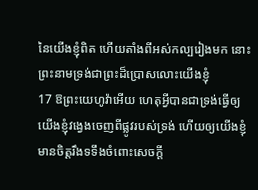នៃយើងខ្ញុំពិត ហើយតាំងពីអស់កល្បរៀងមក នោះព្រះនាមទ្រង់ជាព្រះដ៏ប្រោសលោះយើងខ្ញុំ
17 ឱព្រះយេហូវ៉ាអើយ ហេតុអ្វីបានជាទ្រង់ធ្វើឲ្យយើងខ្ញុំវង្វេងចេញពីផ្លូវរបស់ទ្រង់ ហើយឲ្យយើងខ្ញុំមានចិត្តរឹងទទឹងចំពោះសេចក្ដី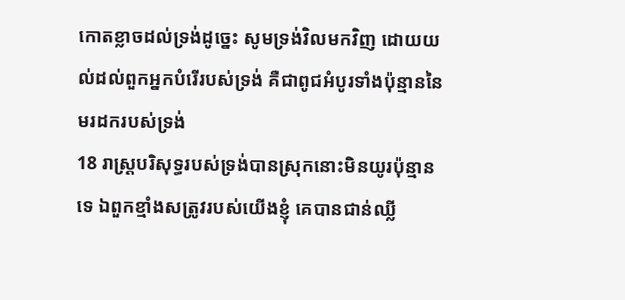កោតខ្លាចដល់ទ្រង់ដូច្នេះ សូមទ្រង់វិលមកវិញ ដោយយល់ដល់ពួកអ្នកបំរើរបស់ទ្រង់ គឺជាពូជអំបូរទាំងប៉ុន្មាននៃមរដករបស់ទ្រង់
18 រាស្ត្របរិសុទ្ធរបស់ទ្រង់បានស្រុកនោះមិនយូរប៉ុន្មានទេ ឯពួកខ្មាំងសត្រូវរបស់យើងខ្ញុំ គេបានជាន់ឈ្លី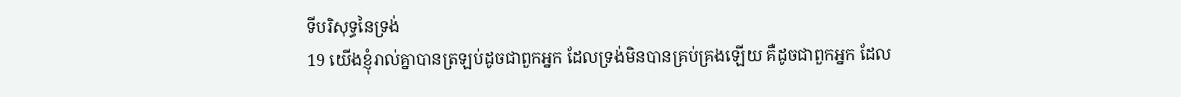ទីបរិសុទ្ធនៃទ្រង់
19 យើងខ្ញុំរាល់គ្នាបានត្រឡប់ដូចជាពួកអ្នក ដែលទ្រង់មិនបានគ្រប់គ្រងឡើយ គឺដូចជាពួកអ្នក ដែល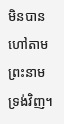មិនបានហៅតាមព្រះនាមទ្រង់វិញ។